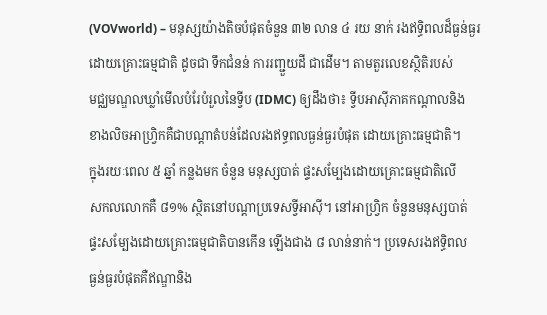(VOVworld) – មនុស្សយ៉ាងតិចបំផុតចំនួន ៣២ លាន ៤ រយ នាក់ រងឥទ្ធិពលដ៏ធ្ងន់ធ្ងរ
ដោយគ្រោះធម្មជាតិ ដូចជា ទឹកជំនន់ ការរញ្ជួយដី ជាដើម។ តាមតួរលេខស្ថិតិរបស់
មជ្ឈមណ្ឌលឃ្លាំមើលបំរែបំរួលនៃទ្វីប (IDMC) ឲ្យដឹងថា៖ ទ្វីបអាស៊ីភាគកណ្ដាលនិង
ខាងលិចអាហ្វ្រិកគឺជាបណ្ដាតំបន់ដែលរងឥទ្ធពលធ្ងន់ធ្ងរបំផុត ដោយគ្រោះធម្មជាតិ។
ក្នុងរយៈពេល ៥ ឆ្នាំ កន្លងមក ចំនួន មនុស្សបាត់ ផ្ទះសម្បែងដោយគ្រោះធម្មជាតិលើ
សកលលោកគឺ ៨១% ស្ថិតនៅបណ្ដាប្រទេសទី្វអាស៊ី។ នៅអាហ្វ្រិក ចំនួនមនុស្សបាត់
ផ្ទះសម្បែងដោយគ្រោះធម្មជាតិបានកើន ឡើងជាង ៨ លាន់នាក់។ ប្រទេសរងឥទ្ធិពល
ធ្ងន់ធ្ងរបំផុតគឺឥណ្ឌានិង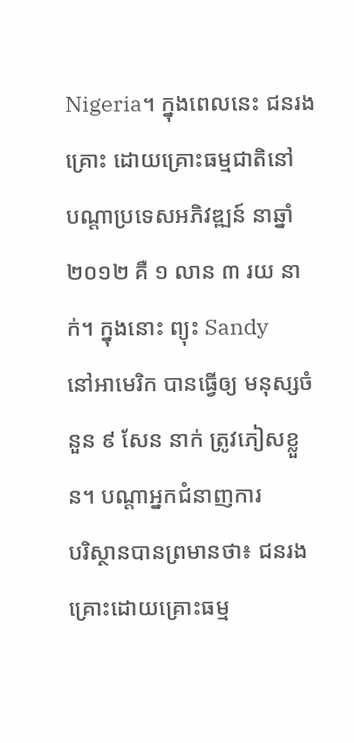Nigeria។ ក្នុងពេលនេះ ជនរងគ្រោះ ដោយគ្រោះធម្មជាតិនៅ
បណ្ដាប្រទេសអភិវឌ្ឍន៍ នាឆ្នាំ ២០១២ គឺ ១ លាន ៣ រយ នាក់។ ក្នុងនោះ ព្យុះ Sandy
នៅអាមេរិក បានធ្វើឲ្យ មនុស្សចំនួន ៩ សែន នាក់ ត្រូវភៀសខ្លួន។ បណ្ដាអ្នកជំនាញការ
បរិស្ថានបានព្រមានថា៖ ជនរងគ្រោះដោយគ្រោះធម្ម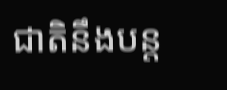ជាតិនឹងបន្ត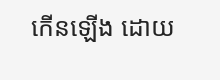កើនឡើង ដោយ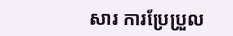សារ ការប្រែប្រួល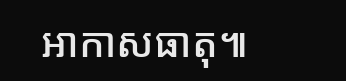អាកាសធាតុ៕